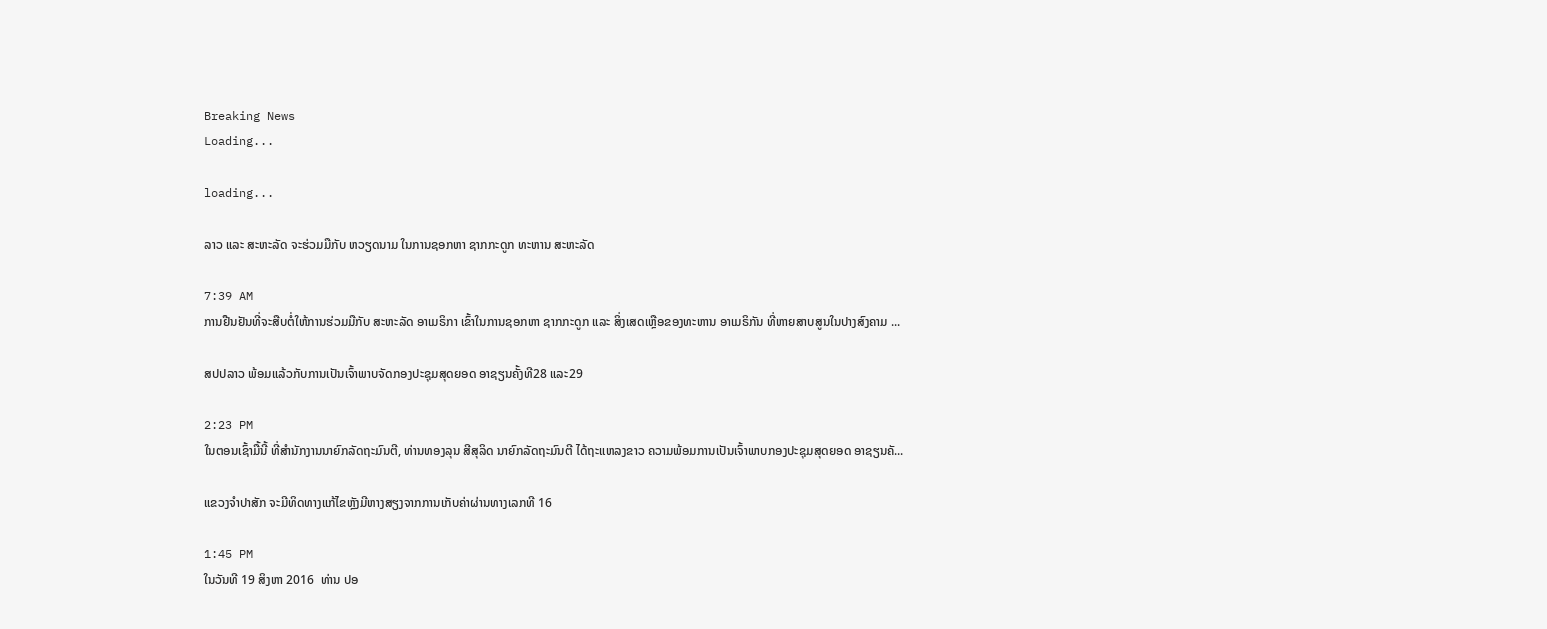Breaking News
Loading...

loading...

ລາວ ແລະ ສະຫະລັດ ຈະຮ່ວມມືກັບ ຫວຽດນາມ ໃນການຊອກຫາ ຊາກກະດູກ ທະຫານ ສະຫະລັດ

7:39 AM
ການຢືນຢັນທີ່ຈະສືບຕໍ່ໃຫ້ການຮ່ວມມືກັບ ສະຫະລັດ ອາເມຣິກາ ເຂົ້າໃນການຊອກຫາ ຊາກກະດູກ ແລະ ສິ່ງເສດເຫຼືອຂອງທະຫານ ອາເມຣິກັນ ທີ່ຫາຍສາບສູນໃນປາງສົງຄາມ ...

ສປປລາວ ພ້ອມແລ້ວກັບການເປັນເຈົ້າພາບຈັດກອງປະຊຸມສຸດຍອດ ອາຊຽນຄັ້ງທີ28 ແລະ29

2:23 PM
ໃນຕອນເຊົ້າມື້ນີ້ ທີ່ສຳນັກງານນາຍົກລັດຖະມົນຕີ, ທ່ານທອງລຸນ ສີສຸລິດ ນາຍົກລັດຖະມົນຕີ ໄດ້ຖະແຫລງຂາວ ຄວາມພ້ອມການເປັນເຈົ້າພາບກອງປະຊຸມສຸດຍອດ ອາຊຽນຄັ...

ແຂວງຈຳປາສັກ ຈະມີທິດທາງແກ້ໄຂຫຼັງມີຫາງສຽງຈາກການເກັບຄ່າຜ່ານທາງເລກທີ 16

1:45 PM
ໃນວັນທີ 19 ສິງຫາ 2016  ທ່ານ ປອ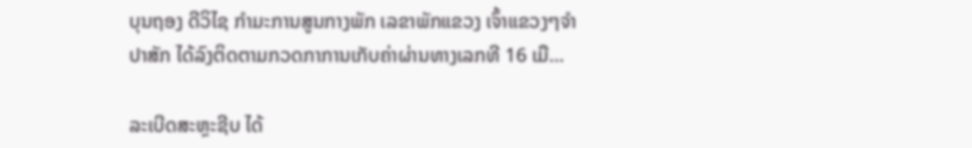ບຸນຖອງ ດີວິໄຊ ກຳມະການສູນກາງພັກ ເລຂາພັກແຂວງ ເຈົ້າແຂວງໆຈຳປາສັກ ໄດ້ລົງຕິດຕາມກວດກາການເກັບຄ່າຜ່ານທາງເລກທີ 16 ເມື...

ລະເບີດສະຫຼະຊີບ ໄດ້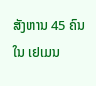ສັງຫານ 45 ຄົນໃນ ເຢເມນ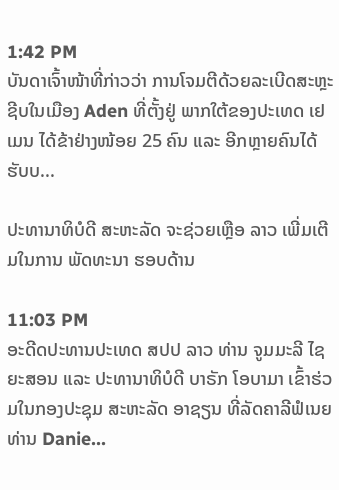1:42 PM
ບັນດາເຈົ້າໜ້າທີ່ກ່າວວ່າ ການໂຈມຕີດ້ວຍລະເບີດສະຫຼະຊີບໃນເມືອງ Aden ທີ່ຕັ້ງຢູ່ ພາກໃຕ້ຂອງປະເທດ ເຢເມນ ໄດ້ຂ້າຢ່າງໜ້ອຍ 25 ຄົນ ແລະ ອີກຫຼາຍຄົນໄດ້ຮັບບ...

ປະທານາທິບໍດີ ສະຫະລັດ ຈະຊ່ວຍເຫຼືອ ລາວ ເພີ່ມເຕີມໃນການ ພັດທະນາ ຮອບດ້ານ

11:03 PM
ອະດີດປະທານປະເທດ ສປປ ລາວ ທ່ານ ຈູມມະລີ ໄຊຍະສອນ ແລະ ປະທານາທິບໍດີ ບາຣັກ ໂອບາມາ ເຂົ້າຮ່ວມໃນກອງປະຊຸມ ສະຫະລັດ ອາຊຽນ ທີ່ລັດຄາລີຟໍເນຍ ທ່ານ Danie...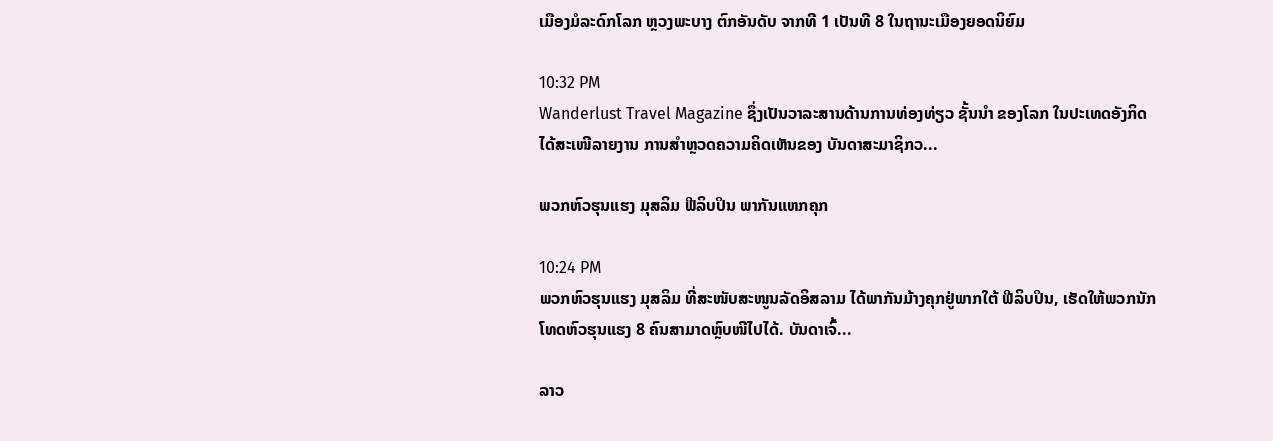ເມືອງມໍລະດົກໂລກ ຫຼວງພະບາງ ຕົກອັນດັບ ຈາກທີ 1 ເປັນທີ 8 ໃນຖານະເມືອງຍອດນິຍົມ

10:32 PM
Wanderlust Travel Magazine ຊຶ່ງເປັນວາລະສານດ້ານການທ່ອງທ່ຽວ ຊັ້ນນຳ ຂອງໂລກ ໃນປະເທດອັງກິດ ໄດ້ສະເໜີລາຍງານ ການສຳຫຼວດຄວາມຄິດເຫັນຂອງ ບັນດາສະມາຊິກວ...

ພວກຫົວຮຸນແຮງ ມຸສລິມ ຟີລິບປິນ ພາກັນແຫກຄຸກ

10:24 PM
ພວກຫົວຮຸນແຮງ ມຸສລິມ ທີ່ສະໜັບສະໜູນລັດອິສລາມ ໄດ້ພາກັນມ້າງຄຸກຢູ່ພາກໃຕ້ ຟີລິບປິນ, ເຮັດໃຫ້ພວກນັກໂທດຫົວຮຸນແຮງ 8 ຄົນສາມາດຫຼົບໜີໄປໄດ້. ບັນດາເຈົ້...

ລາວ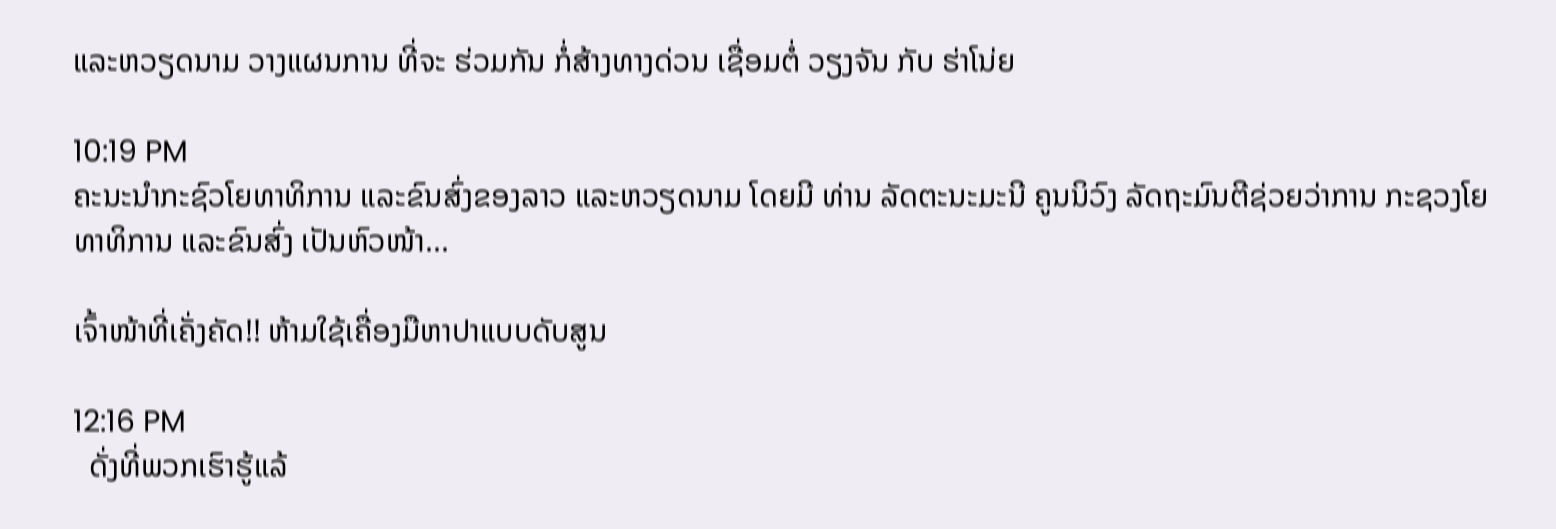ແລະຫວຽດນາມ ວາງແຜນການ ທີ່ຈະ ຮ່ວມກັນ ກໍ່ສ້າງທາງດ່ວນ ເຊື່ອມຕໍ່ ວຽງຈັນ ກັບ ຮ່າໂນ່ຍ

10:19 PM
ຄະນະນຳກະຊົວໂຍທາທິການ ແລະຂົນສົ່ງຂອງລາວ ແລະຫວຽດນາມ ໂດຍມີ ທ່ານ ລັດຕະນະມະນີ ຄູນນິວົງ ລັດຖະມົນຕີຊ່ວຍວ່າການ ກະຊວງໂຍທາທິການ ແລະຂົນສົ່ງ ເປັນຫົວໜ້າ...

ເຈົ້າໜ້າທີ່ເຄັ່ງຄັດ!! ຫ້າມໃຊ້ເຄື່ອງມືຫາປາແບບດັບສູນ

12:16 PM
  ດັ່ງທີ່ພວກເຮົາຮູ້ແລ້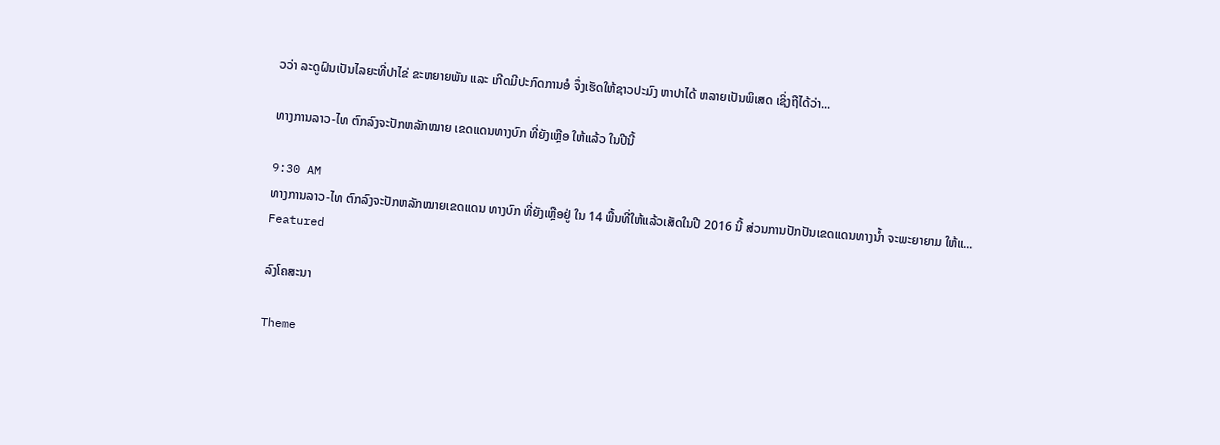ວວ່າ ລະດູຝົນເປັນໄລຍະທີ່ປາໄຂ່ ຂະຫຍາຍພັນ ແລະ ເກີດມີປະກົດການອໍ ຈຶ່ງເຮັດໃຫ້ຊາວປະມົງ ຫາປາໄດ້ ຫລາຍເປັນພິເສດ ເຊິ່ງຖືໄດ້ວ່າ...

ທາງການລາວ-ໄທ ຕົກລົງຈະປັກຫລັກໝາຍ ເຂດແດນທາງບົກ ທີ່ຍັງເຫຼືອ ໃຫ້ແລ້ວ ໃນປີນີ້

9:30 AM
ທາງການລາວ-ໄທ ຕົກລົງຈະປັກຫລັກໝາຍເຂດແດນ ທາງບົກ ທີ່ຍັງເຫຼືອຢູ່ ໃນ 14 ພື້ນທີ່ໃຫ້ແລ້ວເສັດໃນປີ 2016 ນີ້ ສ່ວນການປັກປັນເຂດແດນທາງນ້ຳ ຈະພະຍາຍາມ ໃຫ້ແ...
Featured

ລົງໂຄສະນາ

Theme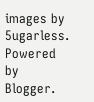images by 5ugarless. Powered by Blogger.